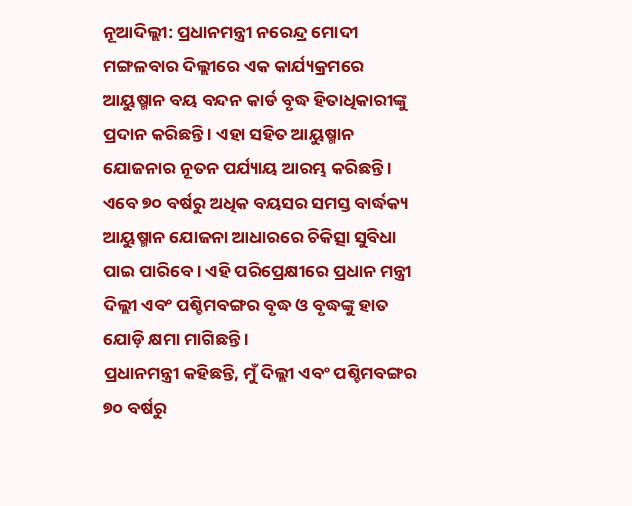ନୂଆଦିଲ୍ଲୀ: ପ୍ରଧାନମନ୍ତ୍ରୀ ନରେନ୍ଦ୍ର ମୋଦୀ ମଙ୍ଗଳବାର ଦିଲ୍ଲୀରେ ଏକ କାର୍ଯ୍ୟକ୍ରମରେ ଆୟୁଷ୍ମାନ ବୟ ବନ୍ଦନ କାର୍ଡ ବୃଦ୍ଧ ହିତାଧିକାରୀଙ୍କୁ ପ୍ରଦାନ କରିଛନ୍ତି । ଏହା ସହିତ ଆୟୁଷ୍ମାନ ଯୋଜନାର ନୂତନ ପର୍ଯ୍ୟାୟ ଆରମ୍ଭ କରିଛନ୍ତି । ଏବେ ୭୦ ବର୍ଷରୁ ଅଧିକ ବୟସର ସମସ୍ତ ବାର୍ଦ୍ଧକ୍ୟ ଆୟୁଷ୍ମାନ ଯୋଜନା ଆଧାରରେ ଚିକିତ୍ସା ସୁବିଧା ପାଇ ପାରିବେ । ଏହି ପରିପ୍ରେକ୍ଷୀରେ ପ୍ରଧାନ ମନ୍ତ୍ରୀ ଦିଲ୍ଲୀ ଏବଂ ପଶ୍ଚିମବଙ୍ଗର ବୃଦ୍ଧ ଓ ବୃଦ୍ଧଙ୍କୁ ହାତ ଯୋଡ଼ି କ୍ଷମା ମାଗିଛନ୍ତି ।
ପ୍ରଧାନମନ୍ତ୍ରୀ କହିଛନ୍ତି, ମୁଁ ଦିଲ୍ଲୀ ଏବଂ ପଶ୍ଚିମବଙ୍ଗର ୭୦ ବର୍ଷରୁ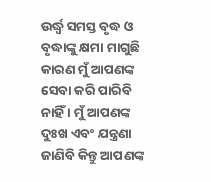ଉର୍ଦ୍ଧ୍ୱ ସମସ୍ତ ବୃଦ୍ଧ ଓ ବୃଦ୍ଧାଙ୍କୁ କ୍ଷମା ମାଗୁଛି କାରଣ ମୁଁ ଆପଣଙ୍କ ସେବା କରି ପାରିବି ନାହିଁ । ମୁଁ ଆପଣଙ୍କ ଦୁଃଖ ଏବଂ ଯନ୍ତ୍ରଣା ଜାଣିବି କିନ୍ତୁ ଆପଣଙ୍କ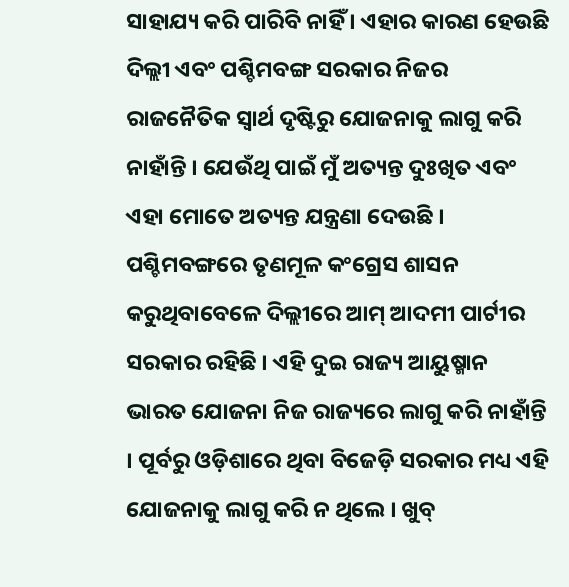ସାହାଯ୍ୟ କରି ପାରିବି ନାହିଁ । ଏହାର କାରଣ ହେଉଛି ଦିଲ୍ଲୀ ଏବଂ ପଶ୍ଚିମବଙ୍ଗ ସରକାର ନିଜର ରାଜନୈତିକ ସ୍ୱାର୍ଥ ଦୃଷ୍ଟିରୁ ଯୋଜନାକୁ ଲାଗୁ କରି ନାହାଁନ୍ତି । ଯେଉଁଥି ପାଇଁ ମୁଁ ଅତ୍ୟନ୍ତ ଦୁଃଖିତ ଏବଂ ଏହା ମୋତେ ଅତ୍ୟନ୍ତ ଯନ୍ତ୍ରଣା ଦେଉଛି ।
ପଶ୍ଚିମବଙ୍ଗରେ ତୃଣମୂଳ କଂଗ୍ରେସ ଶାସନ କରୁଥିବାବେଳେ ଦିଲ୍ଲୀରେ ଆମ୍ ଆଦମୀ ପାର୍ଟୀର ସରକାର ରହିଛି । ଏହି ଦୁଇ ରାଜ୍ୟ ଆୟୁଷ୍ମାନ ଭାରତ ଯୋଜନା ନିଜ ରାଜ୍ୟରେ ଲାଗୁ କରି ନାହାଁନ୍ତି । ପୂର୍ବରୁ ଓଡ଼ିଶାରେ ଥିବା ବିଜେଡ଼ି ସରକାର ମଧ୍ୟ ଏହି ଯୋଜନାକୁ ଲାଗୁ କରି ନ ଥିଲେ । ଖୁବ୍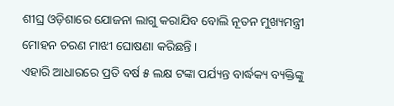ଶୀଘ୍ର ଓଡ଼ିଶାରେ ଯୋଜନା ଲାଗୁ କରାଯିବ ବୋଲି ନୂତନ ମୁଖ୍ୟମନ୍ତ୍ରୀ ମୋହନ ଚରଣ ମାଝୀ ଘୋଷଣା କରିଛନ୍ତି ।
ଏହାରି ଆଧାରରେ ପ୍ରତି ବର୍ଷ ୫ ଲକ୍ଷ ଟଙ୍କା ପର୍ଯ୍ୟନ୍ତ ବାର୍ଦ୍ଧକ୍ୟ ବ୍ୟକ୍ତିଙ୍କୁ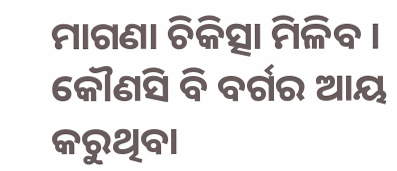ମାଗଣା ଚିକିତ୍ସା ମିଳିବ । କୌଣସି ବି ବର୍ଗର ଆୟ କରୁଥିବା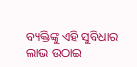ବ୍ୟକ୍ତିଙ୍କୁ ଏହି ସୁବିଧାର ଲାଭ ଉଠାଇ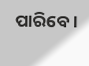ପାରିବେ ।